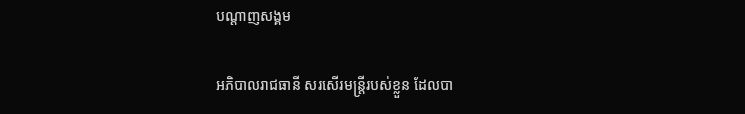បណ្តាញសង្គម

អភិបាលរាជធានី សរសើរមន្ត្រីរបស់ខ្លួន ដែលបា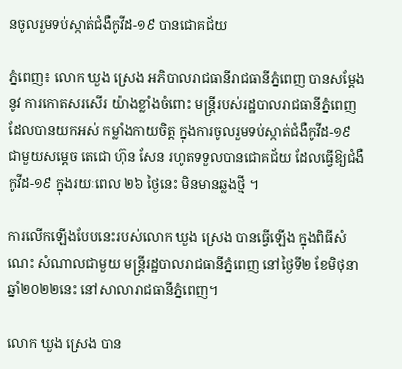នចូលរួមទប់ស្កាត់ជំងឺកូវីដ-១៩ បានជោគជ័យ

ភ្នំពេញ៖ លោក ឃួង ស្រេង អភិបាលរាជធានីរាជធានីភ្នំពេញ បានសម្តែងនូវ ការកោតសរសើរ យ៉ាងខ្លាំងចំពោះ មន្ត្រីរបស់រដ្ឋបាលរាជធានីភ្នំពេញ ដែលបានយកអស់ កម្លាំងកាយចិត្ត ក្នុងការចូលរួមទប់ស្កាត់ជំងឺកូវីដ-១៩ ជាមួយសម្តេច តេជោ ហ៊ុន សែន រហូតទទួលបានជោគជ័យ ដែលធ្វើឱ្យជំងឺកូវីដ-១៩ ក្នុងរយៈពេល ២៦ ថ្ងៃនេះ មិនមានឆ្លងថ្មី ។

ការលើកឡើងបែបនេះរបស់លោក ឃួង ស្រេង បានធ្វើឡើង ក្នុងពិធីសំណេះ សំណាលជាមួយ មន្ត្រីរដ្ឋបាលរាជធានីភ្នំពេញ នៅថ្ងៃទី២ ខែមិថុនា ឆ្នាំ២០២២នេះ នៅសាលារាជធានីភ្នំពេញ។

លោក ឃួង ស្រេង បាន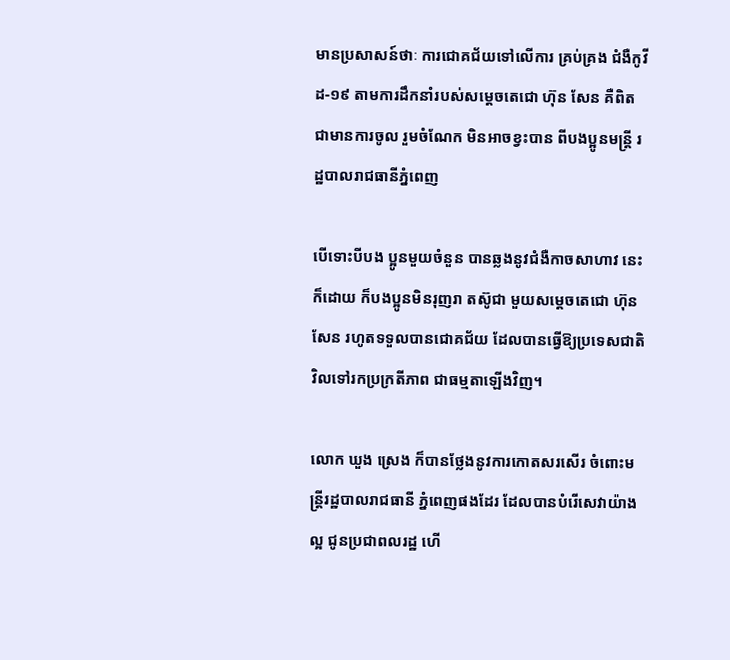មានប្រសាសន៍ថាៈ ការជោគជ័យទៅលើការ គ្រប់គ្រង ជំងឺកូវីដ-១៩ តាមការដឹកនាំរបស់សម្តេចតេជោ ហ៊ុន សែន គឺពិតជាមានការចូល រួមចំណែក មិនអាចខ្វះបាន ពីបងប្អូនមន្ត្រី រដ្ឋបាលរាជធានីភ្នំពេញ

បើទោះបីបង ប្អូនមួយចំនួន បានឆ្លងនូវជំងឺកាចសាហាវ នេះក៏ដោយ ក៏បងប្អូនមិនរុញរា តស៊ូជា មួយសម្តេចតេជោ ហ៊ុន សែន រហូតទទួលបានជោគជ័យ ដែលបានធ្វើឱ្យប្រទេសជាតិ វិលទៅរកប្រក្រតីភាព ជាធម្មតាឡើងវិញ។

លោក ឃួង ស្រេង ក៏បានថ្លែងនូវការកោតសរសើរ ចំពោះមន្ត្រីរដ្ឋបាលរាជធានី ភ្នំពេញផងដែរ ដែលបានបំរើសេវាយ៉ាងល្អ ជូនប្រជាពលរដ្ឋ ហើ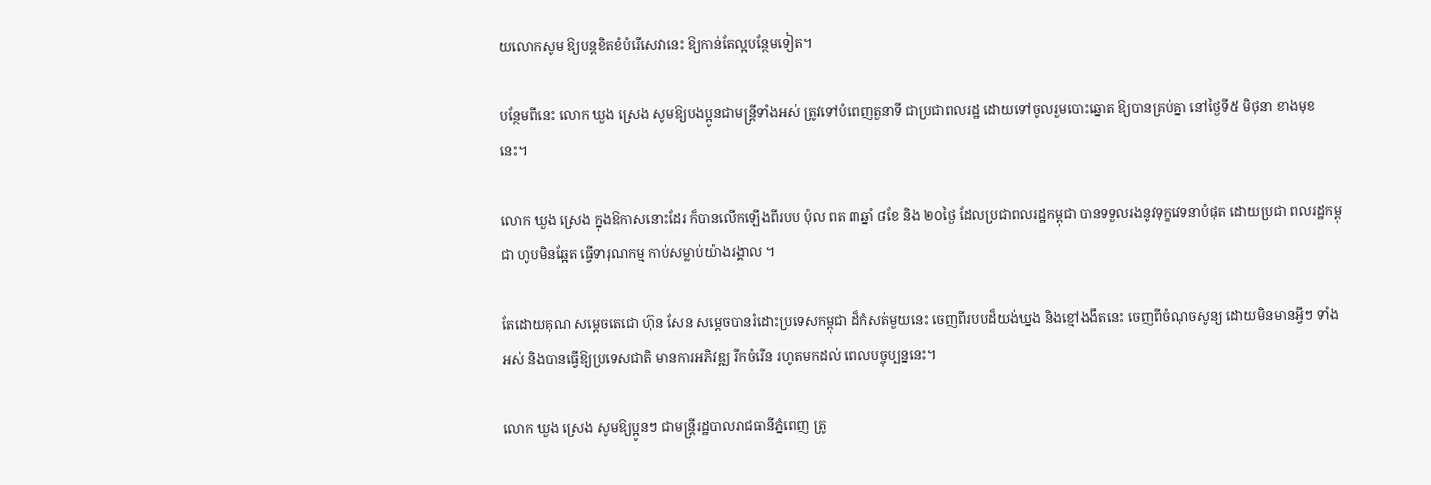យលោកសូម ឱ្យបន្តខិតខំបំរើសេវានេះ ឱ្យកាន់តែល្អបន្ថែមទៀត។

បន្ថែមពីនេះ លោក ឃួង ស្រេង សូមឱ្យបងប្អូនជាមន្ត្រីទាំងអស់ ត្រូវទៅបំពេញតួនាទី ជាប្រជាពលរដ្ឋ ដោយទៅចូលរួមបោះឆ្នោត ឱ្យបានគ្រប់គ្នា នៅថ្ងៃទី៥ មិថុនា ខាងមុខនេះ។

លោក ឃួង ស្រេង ក្នុងឱកាសនោះដែរ ក៏បានលើកឡើងពីរបប ប៉ុល ពត ៣ឆ្នាំ ៨ខែ និង ២០ថ្ងៃ ដែលប្រជាពលរដ្ឋកម្ពុជា បានទទួលរងនូវទុក្ខវេទនាបំផុត ដោយប្រជា ពលរដ្ឋកម្ពុជា ហូបមិនឆ្អែត ធ្វើទារុណកម្ម កាប់សម្លាប់យ៉ាងរង្គាល ។

តែដោយគុណ សម្តេចតេជោ ហ៊ុន សែន សម្តេចបានរំដោះប្រទេសកម្ពុជា ដ៏កំសត់មួយនេះ ចេញពីរបបដ៏យង់ឃ្នង និងខ្មៅងងឹតនេះ ចេញពីចំណុចសូន្យ ដោយមិនមានអ្វីៗ ទាំងអស់ និងបានធ្វើឱ្យប្រទេសជាតិ មានការអភិវឌ្ឍ រីកចំរើន រហូតមកដល់ ពេលបច្ចុប្បន្ននេះ។

លោក ឃួង ស្រេង សូមឱ្យប្អូនៗ ជាមន្ត្រីរដ្ឋបាលរាជធានីភ្នំពេញ ត្រូ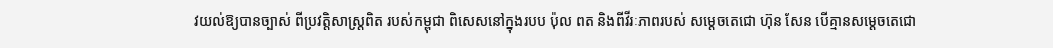វយល់ឱ្យបានច្បាស់ ពីប្រវត្តិសាស្ត្រពិត របស់កម្ពុជា ពិសេសនៅក្នុងរបប ប៉ុល ពត និងពីវីរៈភាពរបស់ សម្តេចតេជោ ហ៊ុន សែន បើគ្មានសម្តេចតេជោ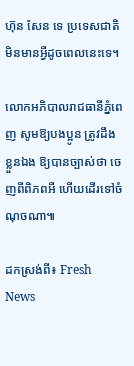ហ៊ុន សែន ទេ ប្រទេសជាតិ មិនមានអ្វីដូចពេលនេះទេ។

លោកអភិបាលរាជធានីភ្នំពេញ សូមឱ្យបងប្អូន ត្រូវដឹងខ្លួនឯង ឱ្យបានច្បាស់ថា ចេញពីពិភពអី ហើយដើរទៅចំណុចណា៕

ដកស្រង់ពី៖ Fresh News